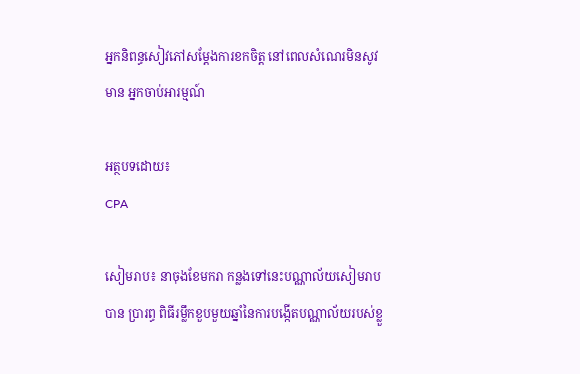អ្នកនិពន្ធសៀវភៅសម្តែងការខកចិត្ត នៅពេលសំណេរមិនសូវមាន អ្នកចាប់អារម្មណ៍

អត្ថបទដោយ៖
CPA

សៀមរាប៖ នាចុងខែមករា កន្លងទៅនេះបណ្ណាល័យសៀមរាប បាន ប្រារព្ធ ពិធីរម្លឹកខួបមួយឆ្នាំនៃការបង្កើតបណ្ណាល័យរបស់ខ្លួ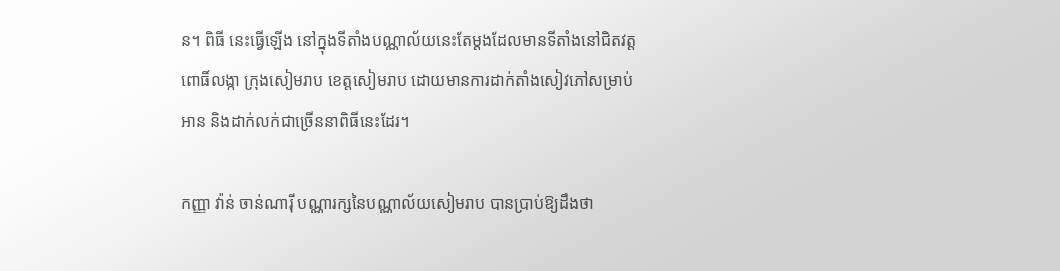ន។ ពិធី នេះធ្វើឡើង នៅក្នុងទីតាំងបណ្ណាល័យនេះតែម្ដងដែលមានទីតាំងនៅជិតវត្តពោធិ៍លង្កា ក្រុងសៀមរាប ខេត្តសៀមរាប ដោយមានការដាក់តាំងសៀវភៅសម្រាប់អាន និងដាក់លក់ជាច្រើននាពិធីនេះដែរ។

កញ្ញា វ៉ាន់ ចាន់ណារ៉ី បណ្ណារក្សនៃបណ្ណាល័យសៀមរាប បានប្រាប់ឱ្យដឹងថា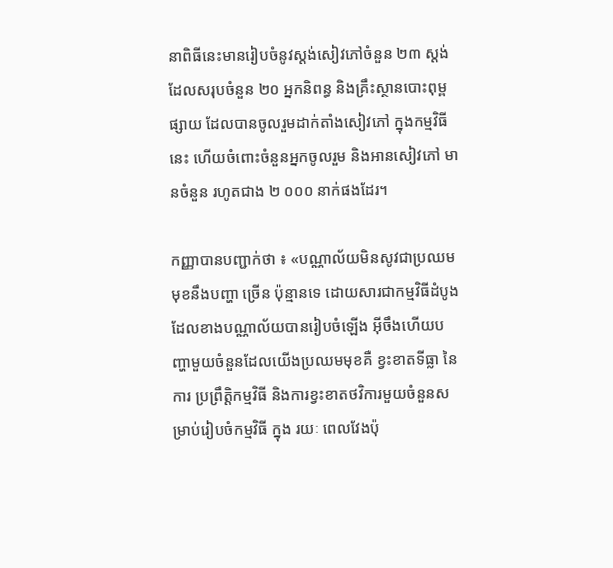នាពិធីនេះមានរៀបចំនូវស្ដង់សៀវភៅចំនួន ២៣ ស្ដង់ ដែលសរុបចំនួន ២០ អ្នកនិពន្ធ និងគ្រឹះស្ថានបោះពុម្ពផ្សាយ ដែលបានចូលរួមដាក់តាំងសៀវភៅ ក្នុងកម្មវិធីនេះ ហើយចំពោះចំនួនអ្នកចូលរួម និងអានសៀវភៅ មានចំនួន រហូតជាង ២ ០០០ នាក់ផងដែរ។

កញ្ញាបានបញ្ជាក់ថា ៖ «បណ្ណាល័យមិនសូវជាប្រឈមមុខនឹងបញ្ហា ច្រើន ប៉ុន្មានទេ ដោយសារជាកម្មវិធីដំបូងដែលខាងបណ្ណាល័យបានរៀបចំឡើង អ៊ីចឹងហើយបញ្ហាមួយចំនួនដែលយើងប្រឈមមុខគឺ ខ្វះខាតទីធ្លា នៃការ ប្រព្រឹត្តិកម្មវិធី និងការខ្វះខាតថវិការមួយចំនួនសម្រាប់រៀបចំកម្មវិធី ក្នុង រយៈ ពេលវែងប៉ុ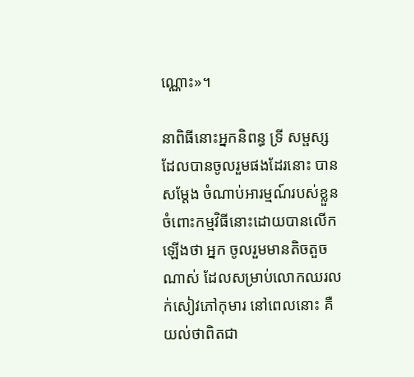ណ្ណោះ»។

នាពិធីនោះអ្នកនិពន្ធ ទ្រី សម្ផស្ស ដែលបានចូលរួមផងដែរនោះ បានសម្ដែង ចំណាប់អារម្មណ៍របស់ខ្លួនចំពោះកម្មវិធីនោះដោយបានលើកឡើងថា អ្នក ចូលរួមមានតិចតួចណាស់ ដែលសម្រាប់លោកឈរលក់សៀវភៅកុមារ នៅពេលនោះ គឺយល់ថាពិតជា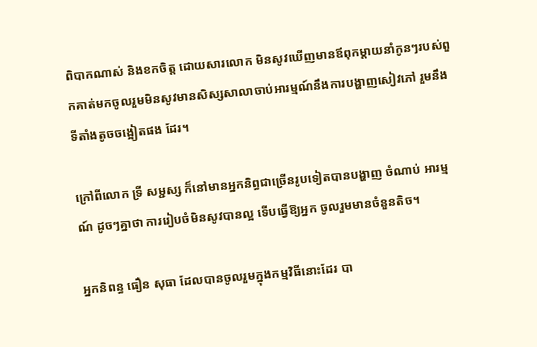ពិបាកណាស់ និងខកចិត្ត ដោយសារលោក មិនសូវឃើញមានឪពុកម្តាយនាំកូនៗរបស់ពួកគាត់មកចូលរួមមិនសូវមានសិស្សសាលាចាប់អារម្មណ៍នឹងការបង្ហាញសៀវភៅ រួមនឹងទីតាំងតូចចង្អៀតផង ដែរ។

ក្រៅពីលោក ទ្រី សម្ជស្ស ក៏នៅមានអ្នកនិព្ធជាច្រើនរូបទៀតបានបង្ហាញ ចំណាប់ អារម្មណ៍ ដូចៗគ្នាថា ការរៀបចំមិនសូវបានល្អ ទើបធ្វើឱ្យអ្នក ចូលរួមមានចំនួនតិច។

អ្នកនិពន្ធ ធឿន សុធា ដែលបានចូលរួមក្នុងកម្មវិធីនោះដែរ បា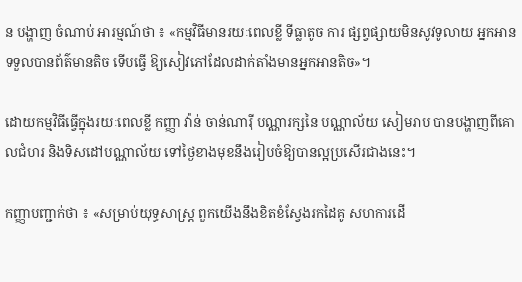ន បង្ហាញ ចំណាប់ អារម្មណ៍ថា ៖ «កម្មវិធីមានរយៈពេលខ្លី ទីធ្លាតូច ការ ផ្សព្វផ្សាយមិនសូវទូលាយ អ្នកអានទទួលបានព័ត៌មានតិច ទើបធ្វើ ឱ្យសៀវភៅដែលដាក់តាំងមានអ្នកអានតិច»។

ដោយកម្មវិធីធ្វើក្នុងរយៈពេលខ្លី កញ្ញា វ៉ាន់ ចាន់ណារ៉ី បណ្ណារក្សនៃ បណ្ណាល័យ សៀមរាប បានបង្ហាញពីគោលជំហរ និងទិសដៅបណ្ណាល័យ ទៅថ្ងៃខាងមុខនឹងរៀបចំឱ្យបានល្អប្រសើរជាងនេះ។

កញ្ញាបញ្ជាក់ថា ៖ «សម្រាប់យុទ្ធសាស្រ្ដ ពួកយើងនឹងខិតខំស្វែងរកដៃគូ សហការដើ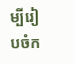ម្បីរៀបចំក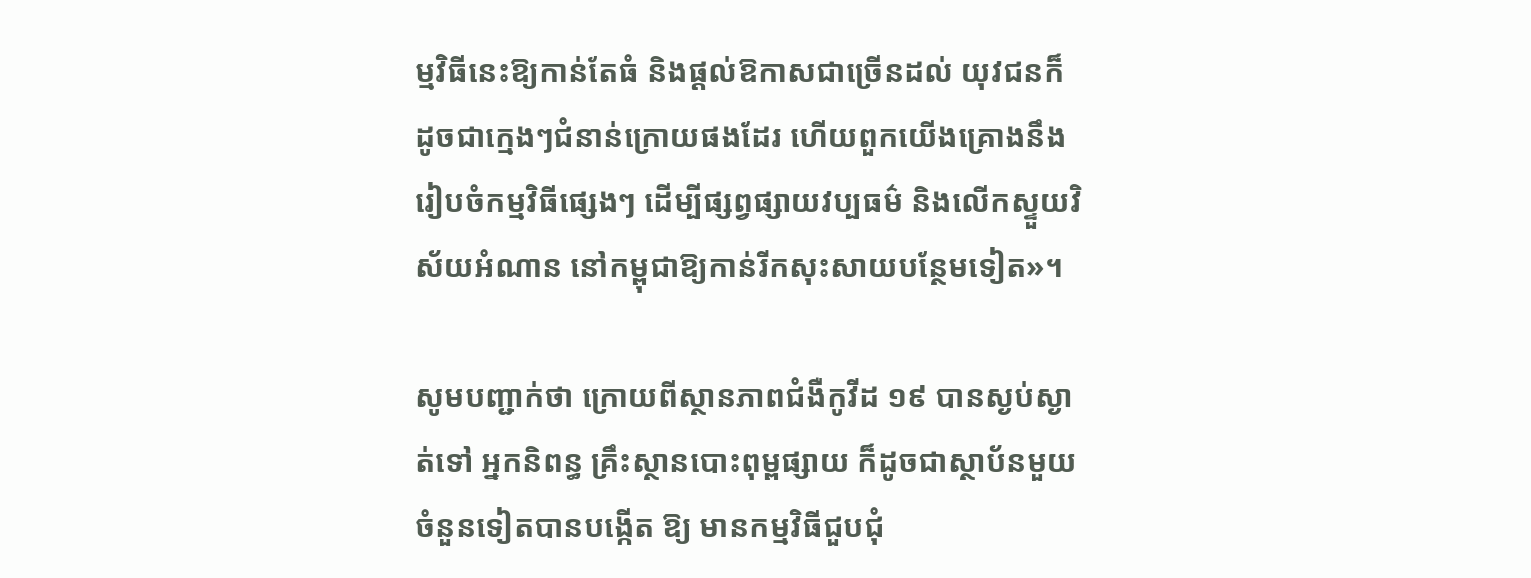ម្មវិធីនេះឱ្យកាន់តែធំ និងផ្ដល់ឱកាសជាច្រើនដល់ យុវជនក៏ដូចជាក្មេងៗជំនាន់ក្រោយផងដែរ ហើយពួកយើងគ្រោងនឹង រៀបចំកម្មវិធីផ្សេងៗ ដើម្បីផ្សព្វផ្សាយវប្បធម៌ និងលើកស្ទួយវិស័យអំណាន នៅកម្ពុជាឱ្យកាន់រីកសុះសាយបន្ថែមទៀត»។

សូមបញ្ជាក់ថា ក្រោយពីស្ថានភាពជំងឺកូវីដ ១៩ បានស្ងប់ស្ងាត់ទៅ អ្នកនិពន្ធ គ្រឹះស្ថានបោះពុម្ពផ្សាយ ក៏ដូចជាស្ថាប័នមួយចំនួនទៀតបានបង្កើត ឱ្យ មានកម្មវិធីជួបជុំ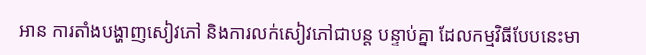អាន ការតាំងបង្ហាញសៀវភៅ និងការលក់សៀវភៅជាបន្ត បន្ទាប់គ្នា ដែលកម្មវិធីបែបនេះមា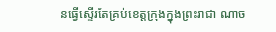នធ្វើស្ទើរតែគ្រប់ខេត្តក្រុងក្នុងព្រះរាជា ណាច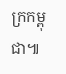ក្រកម្ពុជា៕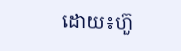ដោយ៖ហ៊ួ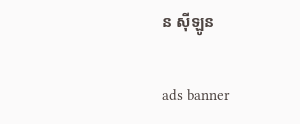ន ស៊ីឡូន

ads banner